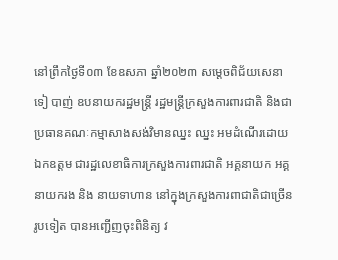នៅព្រឹកថ្ងៃទី០៣ ខែឧសភា ឆ្នាំ២០២៣ សម្តេចពិជ័យសេនា ទៀ បាញ់ ឧបនាយករដ្ឋមន្ត្រី រដ្ឋមន្ត្រីក្រសួងការពារជាតិ និងជាប្រធានគណៈកម្មាសាងសង់វិមានឈ្នះ ឈ្នះ អមដំណើរដោយ ឯកឧត្តម ជារដ្ឋលេខាធិការក្រសួងការពារជាតិ អគ្គនាយក អគ្គនាយករង និង នាយទាហាន នៅក្នុងក្រសួងការពាជាតិជាច្រើនរូបទៀត បានអញ្ជើញចុះពិនិត្យ វ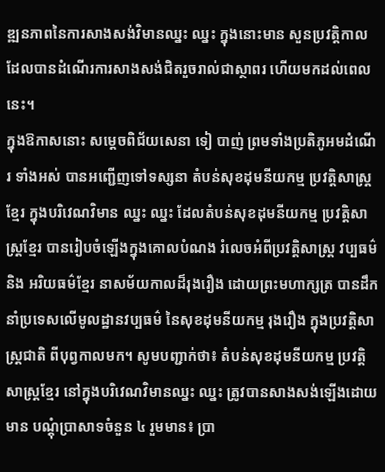ឌ្ឍនភាពនៃការសាងសង់វិមានឈ្នះ ឈ្នះ ក្នុងនោះមាន សួនប្រវត្តិកាល ដែលបានដំណើរការសាងសង់ជិតរួចរាល់ជាស្ថាពរ ហើយមកដល់ពេលនេះ។
ក្នុងឱកាសនោះ សម្តេចពិជ័យសេនា ទៀ បាញ់ ព្រមទាំងប្រតិភូអមដំណើរ ទាំងអស់ បានអញ្ជើញទៅទស្សនា តំបន់សុខដុមនីយកម្ម ប្រវត្តិសាស្ត្រខ្មែរ ក្នុងបរិវេណវិមាន ឈ្នះ ឈ្នះ ដែលតំបន់សុខដុមនីយកម្ម ប្រវត្តិសាស្ត្រខ្មែរ បានរៀបចំឡើងក្នុងគោលបំណង រំលេចអំពីប្រវត្តិសាស្ត្រ វប្បធម៌ និង អរិយធម៌ខ្មែរ នាសម័យកាលដ៏រុងរឿង ដោយព្រះមហាក្សត្រ បានដឹកនាំប្រទេសលើមូលដ្ឋានវប្បធម៌ នៃសុខដុមនីយកម្ម រុងរឿង ក្នុងប្រវត្តិសាស្ត្រជាតិ ពីបុព្វកាលមក។ សូមបញ្ជាក់ថា៖ តំបន់សុខដុមនីយកម្ម ប្រវត្តិសាស្ត្រខ្មែរ នៅក្នុងបរិវេណវិមានឈ្នះ ឈ្នះ ត្រូវបានសាងសង់ឡើងដោយមាន បណ្តុំប្រាសាទចំនួន ៤ រួមមាន៖ ប្រា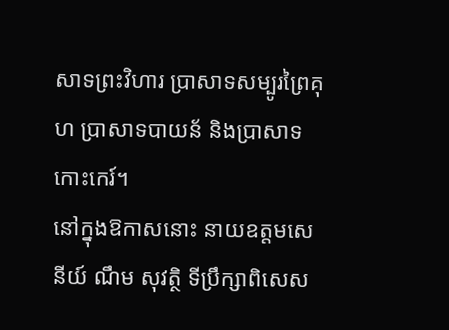សាទព្រះវិហារ ប្រាសាទសម្បូរព្រៃគុហ ប្រាសាទបាយន័ និងប្រាសាទកោះកេរ៍។
នៅក្នុងឱកាសនោះ នាយឧត្តមសេនីយ៍ ណឹម សុវត្ថិ ទីប្រឹក្សាពិសេស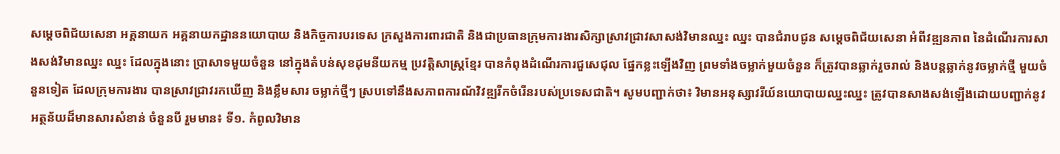សម្តេចពិជ័យសេនា អគ្គនាយក អគ្គនាយកដ្ឋាននយោបាយ និងកិច្ចការបរទេស ក្រសួងការពារជាតិ និងជាប្រធានក្រុមការងារសិក្សាស្រាវជ្រាវសាសង់វិមានឈ្នះ ឈ្នះ បានជំរាបជូន សម្តេចពិជ័យសេនា អំពីវឌ្ឍនភាព នៃដំណើរការសាងសង់វិមានឈ្នះ ឈ្នះ ដែលក្នុងនោះ ប្រាសាទមួយចំនួន នៅក្នុងតំបន់សុខដុមនីយកម្ម ប្រវត្តិសាស្ត្រខ្មែរ បានកំពុងដំណើរការជួសេជុល ផ្នែកខ្លះឡើងវិញ ព្រមទាំងចម្លាក់មួយចំនួន ក៏ត្រូវបានឆ្លាក់រួចរាល់ និងបន្តឆ្លាក់នូវចម្លាក់ថ្មី មួយចំនួនទៀត ដែលក្រុមការងារ បានស្រាវជ្រាវរកឃើញ និងខ្លឹមសារ ចម្លាក់ថ្មីៗ ស្របទៅនឹងសភាពការណ័វិវឌ្ឍរីកចំរើនរបស់ប្រទេសជាតិ។ សូមបញ្ជាក់ថា៖ វិមានអនុស្សាវរីយ៍នយោបាយឈ្នះឈ្នះ ត្រូវបានសាងសង់ឡើងដោយបញ្ជាក់នូវ អត្ថន័យដ៏មានសារសំខាន់ ចំនួនបី រួមមាន៖ ទី១. កំពូលវិមាន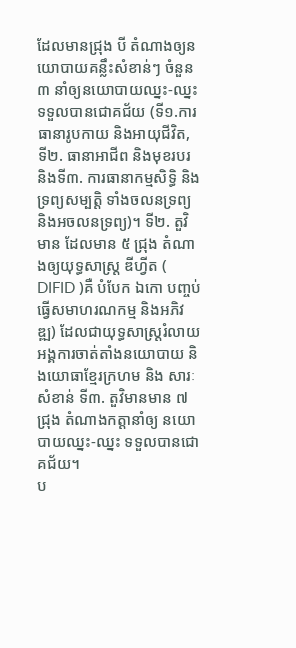ដែលមានជ្រុង បី តំណាងឲ្យនយោបាយគន្លឹះសំខាន់ៗ ចំនួន៣ នាំឲ្យនយោបាយឈ្នះ-ឈ្នះ ទទួលបានជោគជ័យ (ទី១.ការធានារូបកាយ និងអាយុជីវិត, ទី២. ធានាអាជីព និងមុខរបរ និងទី៣. ការធានាកម្មសិទ្ធិ និងទ្រព្យសម្បត្តិ ទាំងចលនទ្រព្យ និងអចលនទ្រព្យ)។ ទី២. តួវិមាន ដែលមាន ៥ ជ្រុង តំណាងឲ្យយុទ្ធសាស្ដ្រ ឌីហ្វីត ( DIFID )គឺ បំបែក ឯកោ បញ្ចប់ ធ្វើសមាហរណកម្ម និងអភិវឌ្ឍ) ដែលជាយុទ្ធសាស្ដ្ររំលាយអង្គការចាត់តាំងនយោបាយ និងយោធាខ្មែរក្រហម និង សារៈសំខាន់ ទី៣. តួវិមានមាន ៧ ជ្រុង តំណាងកត្តានាំឲ្យ នយោបាយឈ្នះ-ឈ្នះ ទទួលបានជោគជ័យ។
ប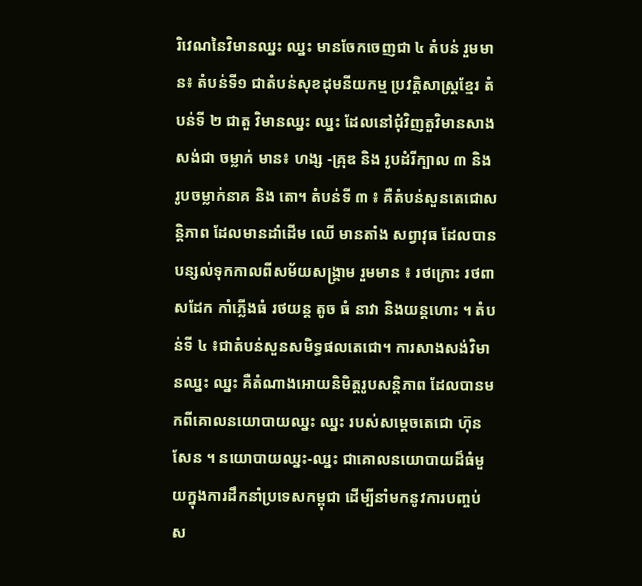រិវេណនៃវិមានឈ្នះ ឈ្នះ មានចែកចេញជា ៤ តំបន់ រួមមាន៖ តំបន់ទី១ ជាតំបន់សុខដុមនីយកម្ម ប្រវត្តិសាស្ត្រខ្មែរ តំបន់ទី ២ ជាតួ វិមានឈ្នះ ឈ្នះ ដែលនៅជុំវិញតួវិមានសាងសង់ជា ចម្លាក់ មាន៖ ហង្ស -គ្រុឌ និង រូបដំរីក្បាល ៣ និង រូបចម្លាក់នាគ និង តោ។ តំបន់ទី ៣ ៖ គឺតំបន់សួនតេជោសន្តិភាព ដែលមានដាំដើម ឈើ មានតាំង សព្វាវុធ ដែលបានបន្សល់ទុកកាលពីសម័យសង្គ្រាម រួមមាន ៖ រថក្រោះ រថពាសដែក កាំភ្លើងធំ រថយន្ត តូច ធំ នាវា និងយន្តហោះ ។ តំបន់ទី ៤ ៖ជាតំបន់សួនសមិទ្ធផលតេជោ។ ការសាងសង់វិមានឈ្នះ ឈ្នះ គឺតំណាងអោយនិមិត្តរូបសន្តិភាព ដែលបានមកពីគោលនយោបាយឈ្នះ ឈ្នះ របស់សម្តេចតេជោ ហ៊ុន សែន ។ នយោបាយឈ្នះ-ឈ្នះ ជាគោលនយោបាយដ៏ធំមួយក្នុងការដឹកនាំប្រទេសកម្ពុជា ដើម្បីនាំមកនូវការបញ្ចប់ ស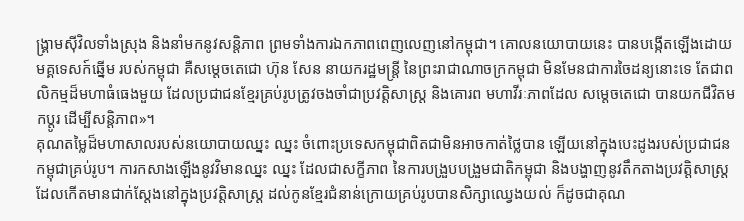ង្គ្រាមស៊ីវិលទាំងស្រុង និងនាំមកនូវសន្តិភាព ព្រមទាំងការឯកភាពពេញលេញនៅកម្ពុជា។ គោលនយោបាយនេះ បានបង្កើតឡើងដោយមគ្គទេសក៍ឆ្នើម របស់កម្ពុជា គឺសម្តេចតេជោ ហ៊ុន សែន នាយករដ្ឋមន្ត្រី នៃព្រះរាជាណាចក្រកម្ពុជា មិនមែនជាការចៃដន្យនោះទេ តែជាពលិកម្មដ៏មហាធំធេងមួយ ដែលប្រជាជនខ្មែរគ្រប់រូបត្រូវចងចាំជាប្រវត្តិសាស្ត្រ និងគោរព មហាវីរៈភាពដែល សម្តេចតេជោ បានយកជីវិតមកប្តូរ ដើម្បីសន្តិភាព»។
គុណតម្លៃដ៏មហាសាលរបស់នយោបាយឈ្នះ ឈ្នះ ចំពោះប្រទេសកម្ពុជាពិតជាមិនអាចកាត់ថ្លៃបាន ឡើយនៅក្នុងបេះដូងរបស់ប្រជាជនកម្ពុជាគ្រប់រូប។ ការកសាងឡើងនូវវិមានឈ្នះ ឈ្នះ ដែលជាសក្ខីភាព នៃការបង្រួបបង្រួមជាតិកម្ពុជា និងបង្ហាញនូវតឹកតាងប្រវត្តិសាស្ត្រដែលកើតមានជាក់ស្តែងនៅក្នុងប្រវត្តិសាស្ត្រ ដល់កូនខ្មែរជំនាន់ក្រោយគ្រប់រូបបានសិក្សាឈ្វេងយល់ ក៏ដូចជាគុណ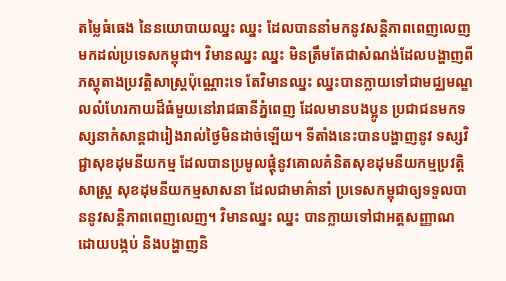តម្លៃធំធេង នៃនយោបាយឈ្នះ ឈ្នះ ដែលបាននាំមកនូវសន្តិភាពពេញលេញមកដល់ប្រទេសកម្ពុជា។ វិមានឈ្នះ ឈ្នះ មិនត្រឹមតែជាសំណង់ដែលបង្ហាញពីភស្តុតាងប្រវត្តិសាស្ត្រប៉ុណ្ណោះទេ តែវិមានឈ្នះ ឈ្នះបានក្លាយទៅជាមជ្ឈមណ្ឌលលំហែរកាយដ៏ធំមួយនៅរាជធានីភ្នំពេញ ដែលមានបងប្អូន ប្រជាជនមកទស្សនាកំសាន្តជារៀងរាល់ថ្ងៃមិនដាច់ឡើយ។ ទីតាំងនេះបានបង្ហាញនូវ ទស្សវិជ្ជាសុខដុមនីយកម្ម ដែលបានប្រមូលផ្តុំនូវគោលគំនិតសុខដុមនីយកម្មប្រវត្តិសាស្រ្ត សុខដុមនីយកម្មសាសនា ដែលជាមាគ៌ានាំ ប្រទេសកម្ពុជាឲ្យទទួលបាននូវសន្តិភាពពេញលេញ។ វិមានឈ្នះ ឈ្នះ បានក្លាយទៅជាអត្តសញ្ញាណ ដោយបង្កប់ និងបង្ហាញនិ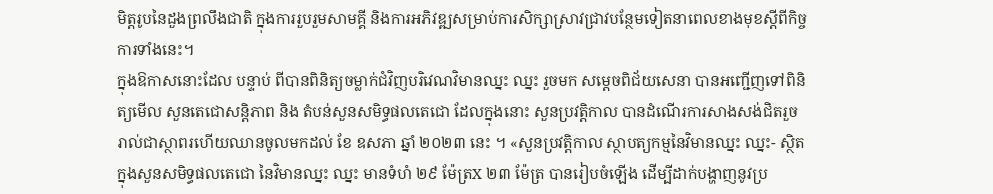មិត្តរូបនៃដួងព្រលឹងជាតិ ក្នុងការរួបរួមសាមគ្គី និងការអភិវឌ្ឍសម្រាប់ការសិក្សាស្រាវជ្រាវបន្ថែមទៀតនាពេលខាងមុខស្តីពីកិច្ចការទាំងនេះ។
ក្នុងឱកាសនោះដែល បន្ទាប់ ពីបានពិនិត្យចម្លាក់ជំវិញបរិវេណវិមានឈ្នះ ឈ្នះ រួចមក សម្តេចពិជ័យសេនា បានអញ្ជើញទៅពិនិត្យមើល សួនតេជោសន្តិភាព និង តំបន់សួនសមិទ្ធផលតេជោ ដែលក្នុងនោះ សួនប្រវត្តិកាល បានដំណើរការសាងសង់ជិតរួចរាល់ជាស្ថាពរហើយឈានចូលមកដល់ ខែ ឧសភា ឆ្នាំ ២០២៣ នេះ ។ «សួនប្រវត្តិកាល ស្ថាបត្យកម្មនៃវិមានឈ្នះ ឈ្នះ- ស្ថិតក្នុងសួនសមិទ្ធផលតេជោ នៃវិមានឈ្នះ ឈ្នះ មានទំហំ ២៩ ម៉ែត្រX ២៣ ម៉ែត្រ បានរៀបចំឡើង ដើម្បីដាក់បង្ហាញនូវប្រ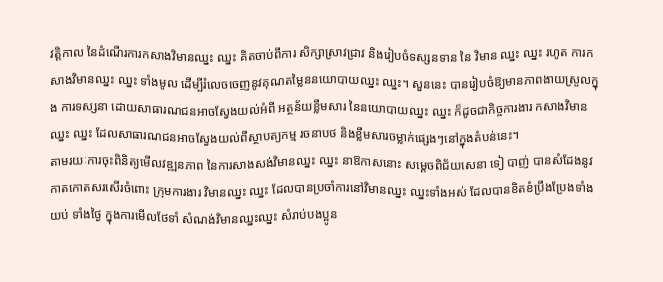វត្តិកាល នៃដំណើរការកសាងវិមានឈ្នះ ឈ្នះ គិតចាប់ពីការ សិក្សាស្រាវជ្រាវ និងរៀបចំទស្សនទាន នៃ វិមាន ឈ្នះ ឈ្នះ រហូត ការកសាងវិមានឈ្នះ ឈ្នះ ទាំងមូល ដើម្បីរំលេចចេញនូវគុណតម្លៃននយោបាយឈ្នះ ឈ្នះ។ សួននេះ បានរៀបចំឱ្យមានភាពងាយស្រួលក្នុង ការទស្សនា ដោយសាធារណជនអាចស្វែងយល់អំពី អត្ថន័យខ្លឹមសារ នៃនយោបាយឈ្នះ ឈ្នះ ក៏ដូចជាកិច្ចការងារ កសាងវិមាន ឈ្នះ ឈ្នះ ដែលសាធារណជនអាចស្វែងយល់ពីស្ថាបត្យកម្ម រចនាបថ និងខ្លឹមសារចម្លាក់ផ្សេងៗនៅក្នុងតំបន់នេះ។
តាមរយៈការចុះពិនិត្យមើលវឌ្ឍនភាព នៃការសាងសង់វិមានឈ្នះ ឈ្នះ នាឱកាសនោះ សម្តេចពិជ័យសេនា ទៀ បាញ់ បានសំដែងនូវកាតកោតសរសើរចំពោះ ក្រុមការងារ វិមានឈ្នះ ឈ្នះ ដែលបានប្រចាំការនៅវិមានឈ្នះ ឈ្នះទាំងអស់ ដែលបានខិតខំប្រឹងប្រែងទាំងយប់ ទាំងថ្ងៃ ក្នុងការមើលថែទាំ សំណង់វិមានឈ្នះឈ្នះ សំរាប់បងប្អូន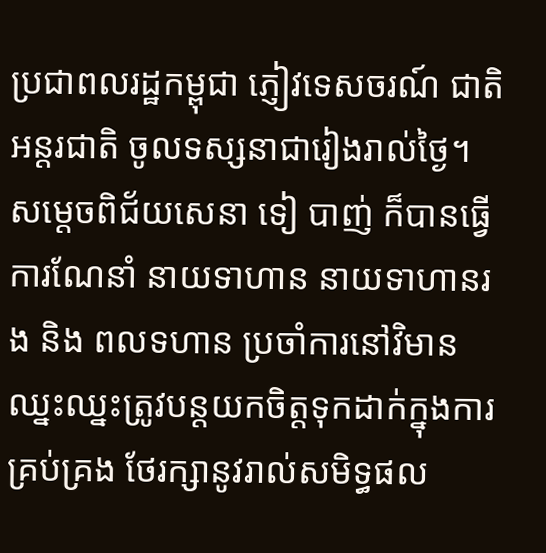ប្រជាពលរដ្ឋកម្ពុជា ភ្ញៀវទេសចរណ៍ ជាតិអន្តរជាតិ ចូលទស្សនាជារៀងរាល់ថ្ងៃ។ សម្តេចពិជ័យសេនា ទៀ បាញ់ ក៏បានធ្វើការណែនាំ នាយទាហាន នាយទាហានរង និង ពលទហាន ប្រចាំការនៅវិមានឈ្នះឈ្នះត្រូវបន្តយកចិត្តទុកដាក់ក្នុងការគ្រប់គ្រង ថែរក្សានូវរាល់សមិទ្ធផល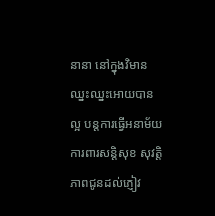នានា នៅក្នុងវិមានឈ្នះឈ្នះអោយបានល្អ បន្តការធ្វើអនាម័យ ការពារសន្តិសុខ សុវត្តិភាពជូនដល់ភ្ញៀវ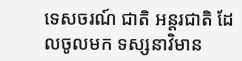ទេសចរណ៍ ជាតិ អន្តរជាតិ ដែលចូលមក ទស្សនាវិមាន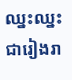ឈ្នះឈ្នះ ជារៀងរា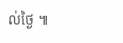ល់ថ្ងៃ ៕